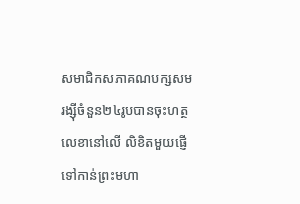សមាជិកសភាគណបក្សសមរង្ស៊ីចំនួន២៤រូបបានចុះហត្ថលេខានៅលើ លិខិតមួយផ្ញើទៅកាន់ព្រះមហា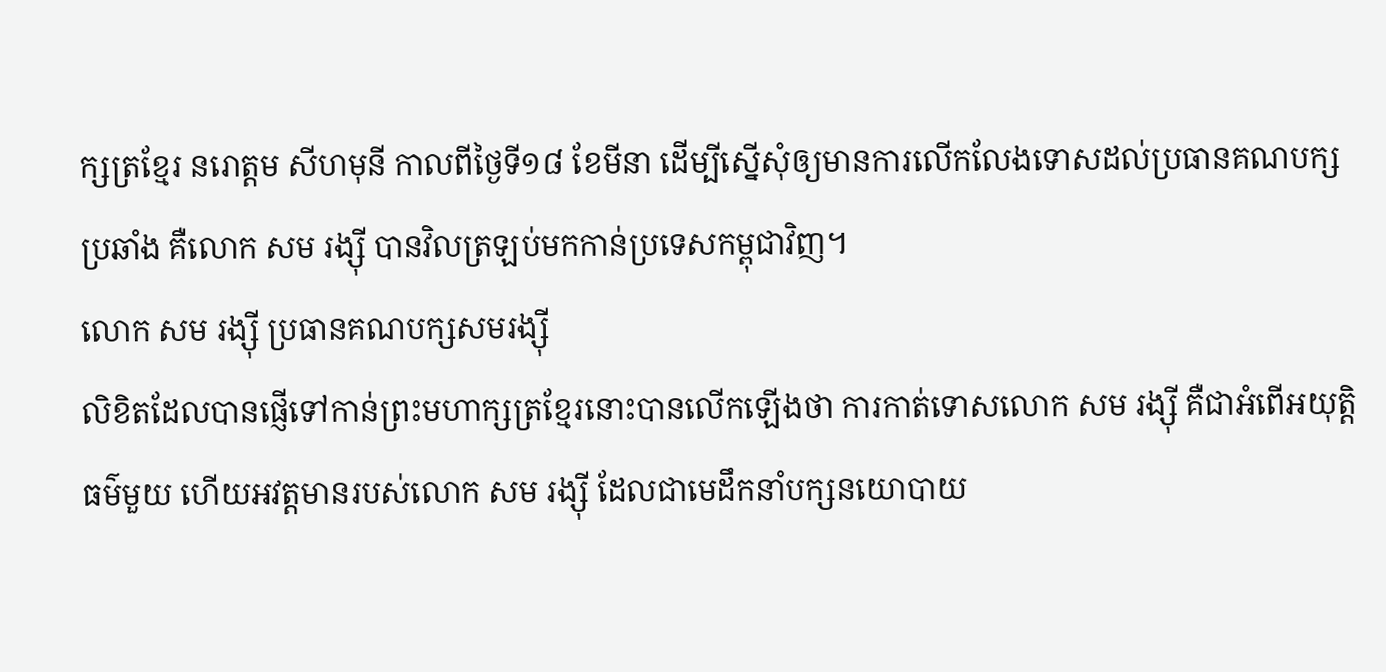ក្សត្រខ្មែរ នរោត្តម សីហមុនី កាលពីថ្ងៃទី១៨ ខែមីនា ដើម្បីស្នើសុំឲ្យមានការលើកលែងទោសដល់ប្រធានគណបក្សប្រឆាំង គឺលោក សម រង្ស៊ី បានវិលត្រឡប់មកកាន់ប្រទេសកម្ពុជាវិញ។
លោក សម រង្ស៊ី ប្រធានគណបក្សសមរង្ស៊ី
លិខិតដែលបានផ្ញើទៅកាន់ព្រះមហាក្សត្រខ្មែរនោះបានលើកឡើងថា ការកាត់ទោសលោក សម រង្ស៊ី គឺជាអំពើអយុត្តិធម៌មួយ ហើយអវត្តមានរបស់លោក សម រង្ស៊ី ដែលជាមេដឹកនាំបក្សនយោបាយ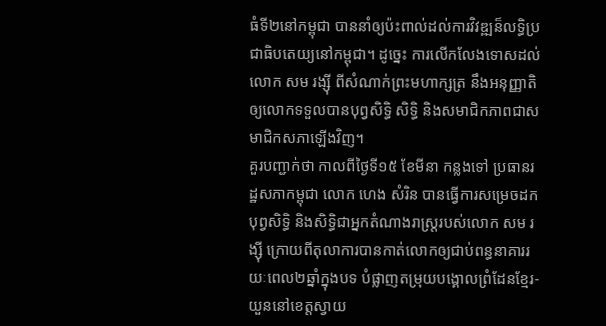ធំទី២នៅកម្ពុជា បាននាំឲ្យប៉ះពាល់ដល់ការវិវឌ្ឍន៏លទ្ធិប្រជាធិបតេយ្យនៅកម្ពុជា។ ដូច្នេះ ការលើកលែងទោសដល់លោក សម រង្ស៊ី ពីសំណាក់ព្រះមហាក្សត្រ នឹងអនុញ្ញាតិឲ្យលោកទទួលបានបុព្វសិទ្ធិ សិទ្ធិ និងសមាជិកភាពជាសមាជិកសភាឡើងវិញ។
គួរបញ្ជាក់ថា កាលពីថ្ងៃទី១៥ ខែមីនា កន្លងទៅ ប្រធានរដ្ឋសភាកម្ពុជា លោក ហេង សំរិន បានធ្វើការសម្រេចដកបុព្វសិទ្ធិ និងសិទ្ធិជាអ្នកតំណាងរាស្រ្តរបស់លោក សម រង្ស៊ី ក្រោយពីតុលាការបានកាត់លោកឲ្យជាប់ពន្ធនាគាររយៈពេល២ឆ្នាំក្នុងបទ បំផ្លាញតម្រុយបង្គោលព្រំដែនខ្មែរ-យួននៅខេត្តស្វាយ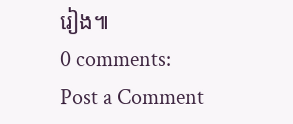រៀង៕
0 comments:
Post a Comment